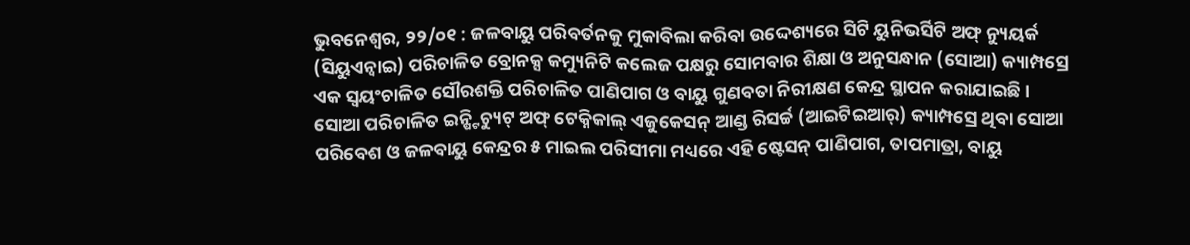ଭୁବନେଶ୍ୱର, ୨୨/୦୧ : ଜଳବାୟୁ ପରିବର୍ତନକୁ ମୁକାବିଲା କରିବା ଉଦ୍ଦେଶ୍ୟରେ ସିଟି ୟୁନିଭର୍ସିଟି ଅଫ୍ ନ୍ୟୁୟର୍କ (ସିୟୁଏନ୍ୱାଇ) ପରିଚାଳିତ ବ୍ରୋନକ୍ସ କମ୍ୟୁନିଟି କଲେଜ ପକ୍ଷରୁ ସୋମବାର ଶିକ୍ଷା ଓ ଅନୁସନ୍ଧାନ (ସୋଆ) କ୍ୟାମ୍ପସ୍ରେ ଏକ ସ୍ୱୟଂଚାଳିତ ସୌରଶକ୍ତି ପରିଚାଳିତ ପାଣିପାଗ ଓ ବାୟୁ ଗୁଣବତା ନିରୀକ୍ଷଣ କେନ୍ଦ୍ର ସ୍ଥାପନ କରାଯାଇଛି ।
ସୋଆ ପରିଚାଳିତ ଇନ୍ଷ୍ଟିଚ୍ୟୁଟ୍ ଅଫ୍ ଟେକ୍ନିକାଲ୍ ଏଜୁକେସନ୍ ଆଣ୍ଡ ରିସର୍ଚ୍ଚ (ଆଇଟିଇଆର୍) କ୍ୟାମ୍ପସ୍ରେ ଥିବା ସୋଆ ପରିବେଶ ଓ ଜଳବାୟୁ କେନ୍ଦ୍ରର ୫ ମାଇଲ ପରିସୀମା ମଧ୍ୟରେ ଏହି ଷ୍ଟେସନ୍ ପାଣିପାଗ, ତାପମାତ୍ରା, ବାୟୁ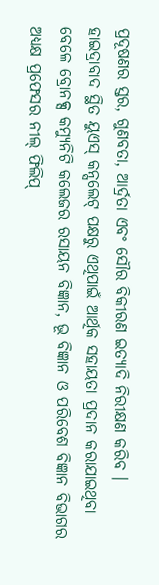ପ୍ରଦୂଷଣର ସ୍ତର, ଗୁଣବତା, ଆର୍ଦ୍ରତା ଏବଂ ସୌର ବିକୀରଣ ଇତ୍ୟାଦି ନିରୀକ୍ଷଣ କରିବ ।
ହାଇଦ୍ରାବାଦ ସ୍ଥିତ ୟୁଏସ୍ କନ୍ସଲେଟ୍ ପକ୍ଷରୁ ଏଥିପାଇଁ ଆର୍ଥିକ ସହାୟତା ପ୍ରଦାନ କରାଯାଇଥିବା ବେଳେ ବ୍ରୋନକ୍ସ କମ୍ୟୁନିଟି କଲେଜର ରସାୟନ ବିଜ୍ଞାନ, ଭୂ ବିଜ୍ଞାନ ଓ ପରିବେଶ ବିଜ୍ଞାନ ବିଭାଗର ଅଧ୍ୟକ୍ଷ ପ୍ରଫେସର ନୀଲ୍ ଫିଲିପ୍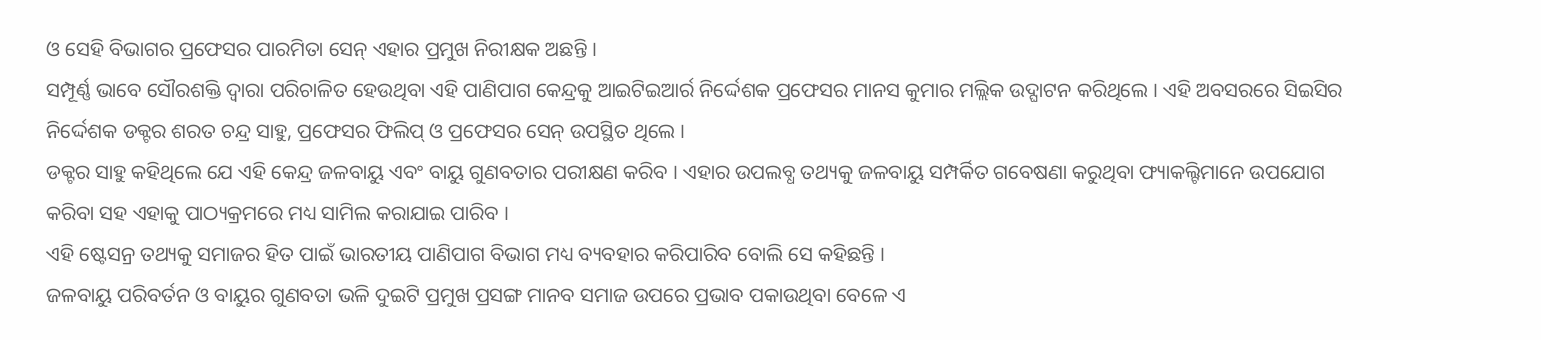ଓ ସେହି ବିଭାଗର ପ୍ରଫେସର ପାରମିତା ସେନ୍ ଏହାର ପ୍ରମୁଖ ନିରୀକ୍ଷକ ଅଛନ୍ତି ।
ସମ୍ପୂର୍ଣ୍ଣ ଭାବେ ସୌରଶକ୍ତି ଦ୍ୱାରା ପରିଚାଳିତ ହେଉଥିବା ଏହି ପାଣିପାଗ କେନ୍ଦ୍ରକୁ ଆଇଟିଇଆର୍ର ନିର୍ଦ୍ଦେଶକ ପ୍ରଫେସର ମାନସ କୁମାର ମଲ୍ଲିକ ଉଦ୍ଘାଟନ କରିଥିଲେ । ଏହି ଅବସରରେ ସିଇସିର ନିର୍ଦ୍ଦେଶକ ଡକ୍ଟର ଶରତ ଚନ୍ଦ୍ର ସାହୁ, ପ୍ରଫେସର ଫିଲିପ୍ ଓ ପ୍ରଫେସର ସେନ୍ ଉପସ୍ଥିତ ଥିଲେ ।
ଡକ୍ଟର ସାହୁ କହିଥିଲେ ଯେ ଏହି କେନ୍ଦ୍ର ଜଳବାୟୁ ଏବଂ ବାୟୁ ଗୁଣବତାର ପରୀକ୍ଷଣ କରିବ । ଏହାର ଉପଲବ୍ଧ ତଥ୍ୟକୁ ଜଳବାୟୁ ସମ୍ପର୍କିତ ଗବେଷଣା କରୁଥିବା ଫ୍ୟାକଲ୍ଟିମାନେ ଉପଯୋଗ କରିବା ସହ ଏହାକୁ ପାଠ୍ୟକ୍ରମରେ ମଧ୍ୟ ସାମିଲ କରାଯାଇ ପାରିବ ।
ଏହି ଷ୍ଟେସନ୍ର ତଥ୍ୟକୁ ସମାଜର ହିତ ପାଇଁ ଭାରତୀୟ ପାଣିପାଗ ବିଭାଗ ମଧ୍ୟ ବ୍ୟବହାର କରିପାରିବ ବୋଲି ସେ କହିଛନ୍ତି ।
ଜଳବାୟୁ ପରିବର୍ତନ ଓ ବାୟୁର ଗୁଣବତା ଭଳି ଦୁଇଟି ପ୍ରମୁଖ ପ୍ରସଙ୍ଗ ମାନବ ସମାଜ ଉପରେ ପ୍ରଭାବ ପକାଉଥିବା ବେଳେ ଏ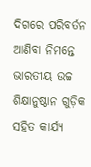ଦିଗରେ ପରିବର୍ତନ ଆଣିବା ନିମନ୍ତେ ଭାରତୀୟ ଉଚ୍ଚ ଶିକ୍ଷାନୁଷ୍ଠାନ ଗୁଡ଼ିକ ସହିତ କାର୍ଯ୍ୟ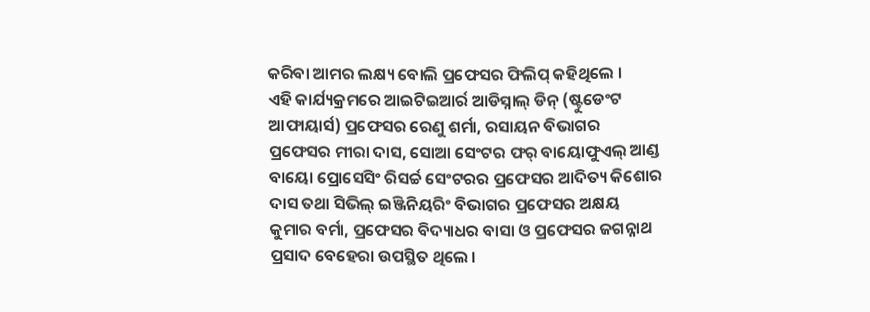କରିବା ଆମର ଲକ୍ଷ୍ୟ ବୋଲି ପ୍ରଫେସର ଫିଲିପ୍ କହିଥିଲେ ।
ଏହି କାର୍ଯ୍ୟକ୍ରମରେ ଆଇଟିଇଆର୍ର ଆଡିସ୍ନାଲ୍ ଡିନ୍ (ଷ୍ଟୁଡେଂଟ ଆଫାୟାର୍ସ) ପ୍ରଫେସର ରେଣୁ ଶର୍ମା, ରସାୟନ ବିଭାଗର ପ୍ରଫେସର ମୀରା ଦାସ, ସୋଆ ସେଂଟର ଫର୍ ବାୟୋଫୁଏଲ୍ ଆଣ୍ଡ ବାୟୋ ପ୍ରୋସେସିଂ ରିସର୍ଚ୍ଚ ସେଂଟରର ପ୍ରଫେସର ଆଦିତ୍ୟ କିଶୋର ଦାସ ତଥା ସିଭିଲ୍ ଇଞ୍ଜିନିୟରିଂ ବିଭାଗର ପ୍ରଫେସର ଅକ୍ଷୟ କୁମାର ବର୍ମା, ପ୍ରଫେସର ବିଦ୍ୟାଧର ବାସା ଓ ପ୍ରଫେସର ଜଗନ୍ନାଥ ପ୍ରସାଦ ବେହେରା ଉପସ୍ଥିତ ଥିଲେ ।